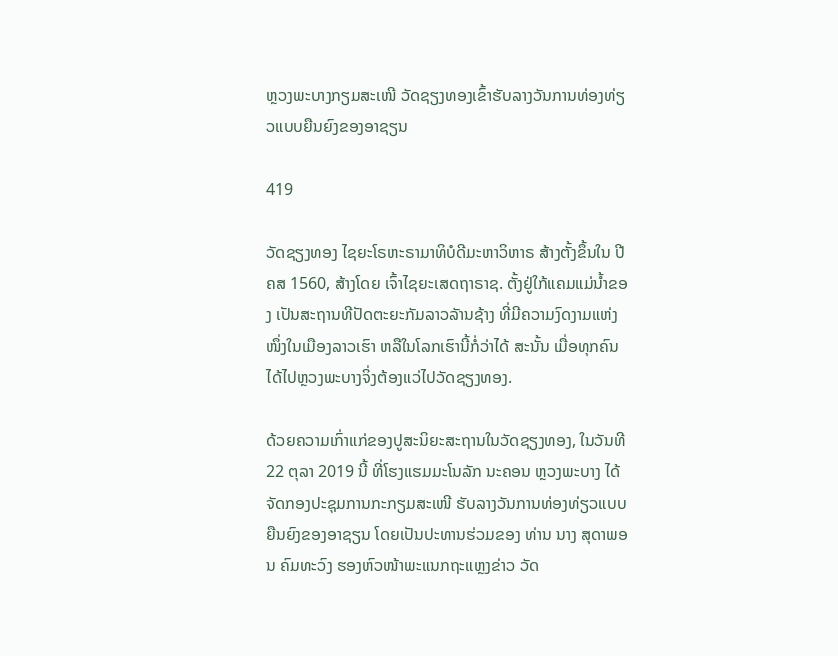ຫຼວງພະບາງກຽມສະເໜີ ວັດຊຽງທອງເຂົ້າຮັບລາງວັນການທ່ອງທ່ຽວແບບຍືນຍົງຂອງອາຊຽນ

419

ວັດຊຽງທອງ ໄຊຍະໂຣຫະຣາມາທິບໍດີມະຫາວິຫາຣ ສ້າງຕັ້ງຂຶ້ນໃນ ປີ ຄສ 1560, ສ້າງໂດຍ ເຈົ້າໄຊຍະເສດຖາຣາຊ. ຕັ້ງຢູ່ໃກ້ແຄມແມ່ນ້ຳຂອງ ເປັນສະຖານທີປັດຕະຍະກັມລາວລັານຊ້າງ ທີ່ມີຄວາມງົດງາມແຫ່ງໜຶ່ງໃນເມືອງລາວເຮົາ ຫລືໃນໂລກເຮົານີ້ກໍ່ວ່າໄດ້ ສະນັ້ນ ເມື່ອທຸກຄົນໄດ້ໄປຫຼວງພະບາງຈິ່ງຕ້ອງແວ່ໄປວັດຊຽງທອງ.

ດ້ວຍຄວາມເກົ່າແກ່ຂອງປູສະນິຍະສະຖານໃນວັດຊຽງທອງ, ໃນວັນທີ 22 ຕຸລາ 2019 ນີ້ ທີ່ໂຮງແຮມມະໂນລັກ ນະຄອນ ຫຼວງພະບາງ ໄດ້ຈັດກອງປະຊຸມການກະກຽມສະເໜີ ຮັບລາງວັນການທ່ອງທ່ຽວແບບຍືນຍົງຂອງອາຊຽນ ໂດຍເປັນປະທານຮ່ວມຂອງ ທ່ານ ນາງ ສຸດາພອນ ຄົມທະວົງ ຮອງຫົວໜ້າພະແນກຖະແຫຼງຂ່າວ ວັດ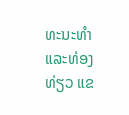ທະນະທຳ ແລະທ່ອງທ່ຽວ ແຂ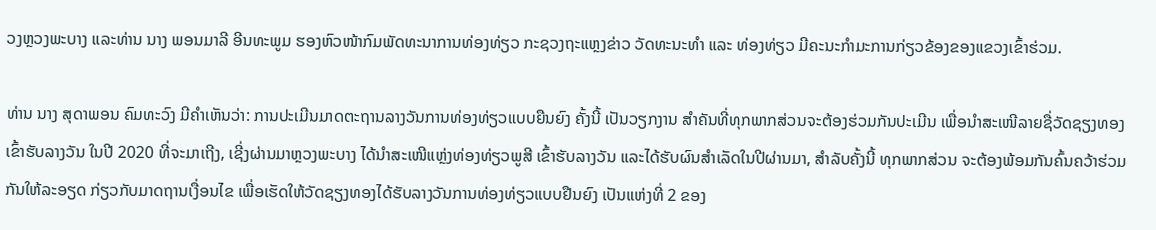ວງຫຼວງພະບາງ ແລະທ່ານ ນາງ ພອນມາລີ ອີນທະພູມ ຮອງຫົວໜ້າກົມພັດທະນາການທ່ອງທ່ຽວ ກະຊວງຖະແຫຼງຂ່າວ ວັດທະນະທຳ ແລະ ທ່ອງທ່ຽວ ມີຄະນະກຳມະການກ່ຽວຂ້ອງຂອງແຂວງເຂົ້າຮ່ວມ.

ທ່ານ ນາງ ສຸດາພອນ ຄົມທະວົງ ມີຄຳເຫັນວ່າ: ການປະເມີນມາດຕະຖານລາງວັນການທ່ອງທ່ຽວແບບຍືນຍົງ ຄັ້ງນີ້ ເປັນວຽກງານ ສຳຄັນທີ່ທຸກພາກສ່ວນຈະຕ້ອງຮ່ວມກັນປະເມີນ ເພື່ອນຳສະເໜີລາຍຊື່ວັດຊຽງທອງເຂົ້າຮັບລາງວັນ ໃນປີ 2020 ທີ່ຈະມາເຖີງ, ເຊີ່ງຜ່ານມາຫຼວງພະບາງ ໄດ້ນຳສະເໜີແຫຼ່ງທ່ອງທ່ຽວພູສີ ເຂົ້າຮັບລາງວັນ ແລະໄດ້ຮັບຜົນສຳເລັດໃນປີຜ່ານມາ, ສຳລັບຄັ້ງນີ້ ທຸກພາກສ່ວນ ຈະຕ້ອງພ້ອມກັນຄົ້ນຄວ້າຮ່ວມກັນໃຫ້ລະອຽດ ກ່ຽວກັບມາດຖານເງື່ອນໄຂ ເພື່ອເຮັດໃຫ້ວັດຊຽງທອງໄດ້ຮັບລາງວັນການທ່ອງທ່ຽວແບບຢືນຍົງ ເປັນແຫ່ງທີ່ 2 ຂອງ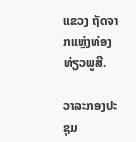ແຂວງ ຖັດຈາກແຫຼ່ງທ່ອງທ່ຽວພູສີ.

ວາລະກອງປະຊຸມ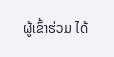ຜູ້ເຂົ້າຮ່ວມ ໄດ້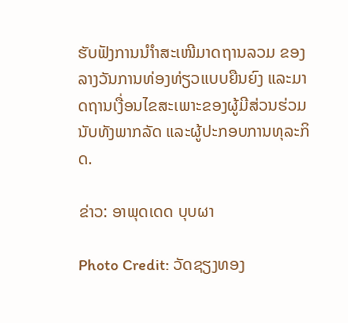ຮັບຟັງການນຳຳສະເໜີມາດຖານລວມ ຂອງລາງວັນການທ່ອງທ່ຽວແບບຍືນຍົງ ແລະມາດຖານເງື່ອນໄຂສະເພາະຂອງຜູ້ມີສ່ວນຮ່ວມ ນັບທັງພາກລັດ ແລະຜູ້ປະກອບການທຸລະກິດ.

ຂ່າວ: ອາພຸດເດດ ບຸບຜາ

Photo Credit: ວັດຊຽງທອງ